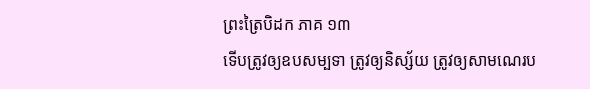ព្រះត្រៃបិដក ភាគ ១៣
ទើបត្រូវឲ្យឧបសម្បទា ត្រូវឲ្យនិស្ស័យ ត្រូវឲ្យសាមណេរប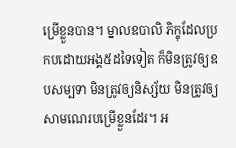ម្រើខ្លួនបាន។ ម្នាលឧបាលិ ភិក្ខុដែលប្រកបដោយអង្គ៥ដទៃទៀត ក៏មិនត្រូវឲ្យឧបសម្បទា មិនត្រូវឲ្យនិស្ស័យ មិនត្រូវឲ្យសាមណេរបម្រើខ្លួនដែរ។ អ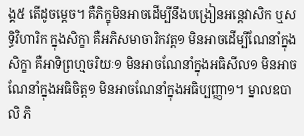ង្គ៥ តើដូចម្តេច។ គឺភិក្ខុមិនអាចដើម្បីនឹងបង្រៀនអន្តេវាសិក ឬសទ្ធិវិហារិក ក្នុងសិក្ខា គឺអភិសមាចារិកវត្ត១ មិនអាចដើម្បីណែនាំក្នុងសិក្ខា គឺអាទិព្រហ្មចរិយៈ១ មិនអាចណែនាំក្នុងអធិសីល១ មិនអាចណែនាំក្នុងអធិចិត្ត១ មិនអាចណែនាំក្នុងអធិប្បញ្ញា១។ ម្នាលឧបាលិ ភិ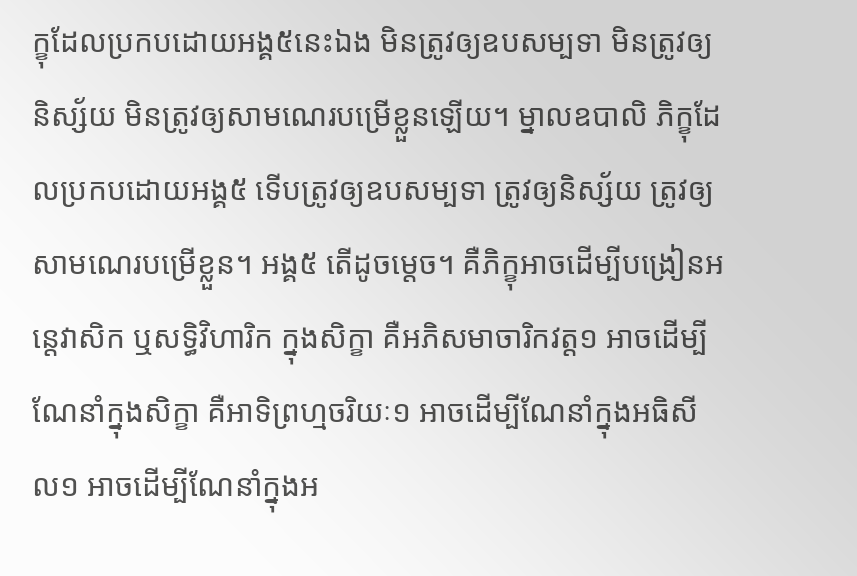ក្ខុដែលប្រកបដោយអង្គ៥នេះឯង មិនត្រូវឲ្យឧបសម្បទា មិនត្រូវឲ្យនិស្ស័យ មិនត្រូវឲ្យសាមណេរបម្រើខ្លួនឡើយ។ ម្នាលឧបាលិ ភិក្ខុដែលប្រកបដោយអង្គ៥ ទើបត្រូវឲ្យឧបសម្បទា ត្រូវឲ្យនិស្ស័យ ត្រូវឲ្យសាមណេរបម្រើខ្លួន។ អង្គ៥ តើដូចម្តេច។ គឺភិក្ខុអាចដើម្បីបង្រៀនអន្តេវាសិក ឬសទ្ធិវិហារិក ក្នុងសិក្ខា គឺអភិសមាចារិកវត្ត១ អាចដើម្បីណែនាំក្នុងសិក្ខា គឺអាទិព្រហ្មចរិយៈ១ អាចដើម្បីណែនាំក្នុងអធិសីល១ អាចដើម្បីណែនាំក្នុងអ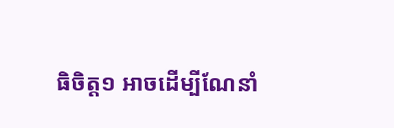ធិចិត្ត១ អាចដើម្បីណែនាំ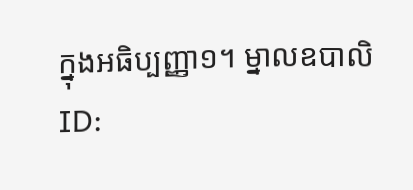ក្នុងអធិប្បញ្ញា១។ ម្នាលឧបាលិ
ID: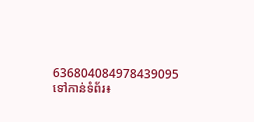636804084978439095
ទៅកាន់ទំព័រ៖